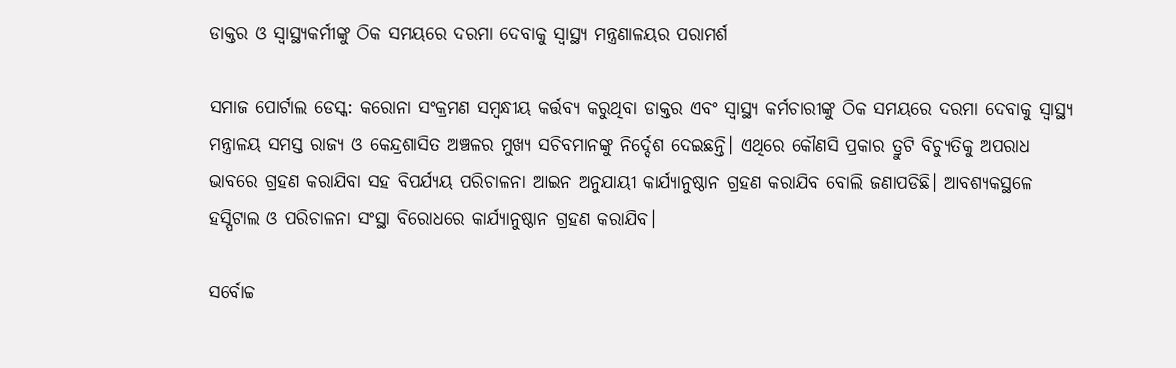ଡାକ୍ତର ଓ ସ୍ୱାସ୍ଥ୍ୟକର୍ମୀଙ୍କୁ ଠିକ ସମୟରେ ଦରମା ଦେବାକୁ ସ୍ୱାସ୍ଥ୍ୟ ମନ୍ତ୍ରଣାଳୟର ପରାମର୍ଶ

ସମାଜ ପୋର୍ଟାଲ ଡେସ୍କ: କରୋନା ସଂକ୍ରମଣ ସମ୍ବନ୍ଧୀୟ କର୍ତ୍ତବ୍ୟ କରୁଥିବା ଡାକ୍ତର ଏବଂ ସ୍ୱାସ୍ଥ୍ୟ କର୍ମଚାରୀଙ୍କୁ ଠିକ ସମୟରେ ଦରମା ଦେବାକୁ ସ୍ୱାସ୍ଥ୍ୟ ମନ୍ତ୍ରାଳୟ ସମସ୍ତ ରାଜ୍ୟ ଓ କେନ୍ଦ୍ରଶାସିତ ଅଞ୍ଚଳର ମୁଖ୍ୟ ସଚିବମାନଙ୍କୁ ନିର୍ଦ୍ଦେଶ ଦେଇଛନ୍ତି। ଏଥିରେ କୌଣସି ପ୍ରକାର ତ୍ରୁଟି ବିଚ୍ୟୁତିକୁ ଅପରାଧ ଭାବରେ ଗ୍ରହଣ କରାଯିବା ସହ ବିପର୍ଯ୍ୟୟ ପରିଚାଳନା ଆଇନ ଅନୁଯାୟୀ କାର୍ଯ୍ୟାନୁଷ୍ଠାନ ଗ୍ରହଣ କରାଯିବ ବୋଲି ଜଣାପଡିଛି। ଆବଶ୍ୟକସ୍ଥଳେ ହସ୍ପିଟାଲ ଓ ପରିଚାଳନା ସଂସ୍ଥା ବିରୋଧରେ କାର୍ଯ୍ୟାନୁଷ୍ଠାନ ଗ୍ରହଣ କରାଯିବ।

ସର୍ବୋଚ୍ଚ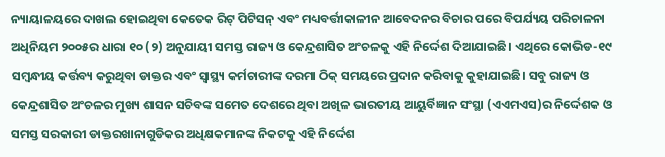ନ୍ୟାୟାଳୟରେ ଦାଖଲ ହୋଇଥିବା କେତେକ ରିଟ୍ ପିଟିସନ୍ ଏବଂ ମଧ୍ୟବର୍ତ୍ତୀକାଳୀନ ଆବେଦନର ବିଚାର ପରେ ବିପର୍ଯ୍ୟୟ ପରିଚାଳନା ଅଧିନିୟମ ୨୦୦୫ର ଧାରା ୧୦ (୨) ଅନୁଯାୟୀ ସମସ୍ତ ରାଜ୍ୟ ଓ କେନ୍ଦ୍ରଶାସିତ ଅଂଚଳକୁ ଏହି ନିର୍ଦ୍ଦେଶ ଦିଆଯାଇଛି। ଏଥିରେ କୋଭିଡ-୧୯ ସମ୍ବନ୍ଧୀୟ କର୍ତ୍ତବ୍ୟ କରୁଥିବା ଡାକ୍ତର ଏବଂ ସ୍ୱାସ୍ଥ୍ୟ କର୍ମଚାରୀଙ୍କ ଦରମା ଠିକ୍ ସମୟରେ ପ୍ରଦାନ କରିବାକୁ କୁହାଯାଇଛି। ସବୁ ରାଜ୍ୟ ଓ କେନ୍ଦ୍ରଶାସିତ ଅଂଚଳର ମୁଖ୍ୟ ଶାସନ ସଚିବଙ୍କ ସମେତ ଦେଶରେ ଥିବା ଅଖିଳ ଭାରତୀୟ ଆୟୁର୍ବିଜ୍ଞାନ ସଂସ୍ଥା (ଏଏମଏସ)ର ନିର୍ଦ୍ଦେଶକ ଓ ସମସ୍ତ ସରକାରୀ ଡାକ୍ତରଖାନାଗୁଡିକର ଅଧିକ୍ଷକମାନଙ୍କ ନିକଟକୁ ଏହି ନିର୍ଦ୍ଦେଶ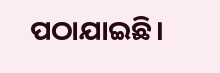ପଠାଯାଇଛି।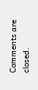Comments are closed.